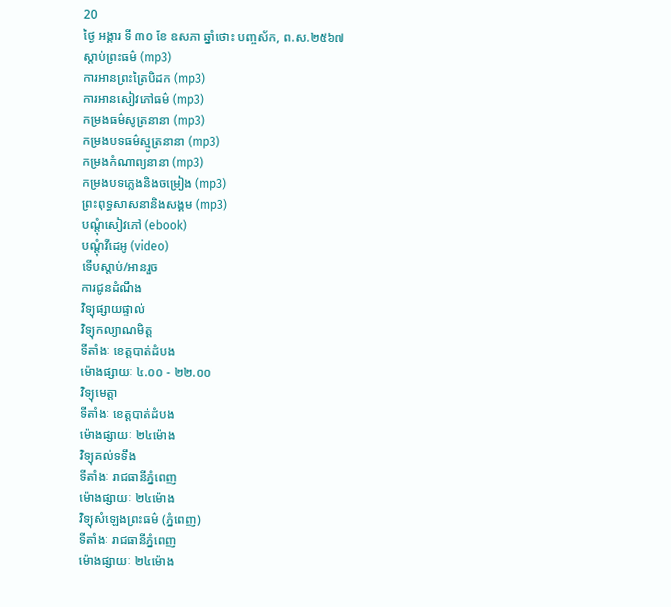20
ថ្ងៃ អង្គារ ទី ៣០ ខែ ឧសភា ឆ្នាំថោះ បញ្ចស័ក, ព.ស.២៥៦៧
ស្តាប់ព្រះធម៌ (mp3)
ការអានព្រះត្រៃបិដក (mp3)
ការអានសៀវភៅធម៌ (mp3)
កម្រងធម៌សូត្រនានា (mp3)
កម្រងបទធម៌ស្មូត្រនានា (mp3)
កម្រងកំណាព្យនានា (mp3)
កម្រងបទភ្លេងនិងចម្រៀង (mp3)
ព្រះពុទ្ធសាសនានិងសង្គម (mp3)
បណ្តុំសៀវភៅ (ebook)
បណ្តុំវីដេអូ (video)
ទើបស្តាប់/អានរួច
ការជូនដំណឹង
វិទ្យុផ្សាយផ្ទាល់
វិទ្យុកល្យាណមិត្ត
ទីតាំងៈ ខេត្តបាត់ដំបង
ម៉ោងផ្សាយៈ ៤.០០ - ២២.០០
វិទ្យុមេត្តា
ទីតាំងៈ ខេត្តបាត់ដំបង
ម៉ោងផ្សាយៈ ២៤ម៉ោង
វិទ្យុគល់ទទឹង
ទីតាំងៈ រាជធានីភ្នំពេញ
ម៉ោងផ្សាយៈ ២៤ម៉ោង
វិទ្យុសំឡេងព្រះធម៌ (ភ្នំពេញ)
ទីតាំងៈ រាជធានីភ្នំពេញ
ម៉ោងផ្សាយៈ ២៤ម៉ោង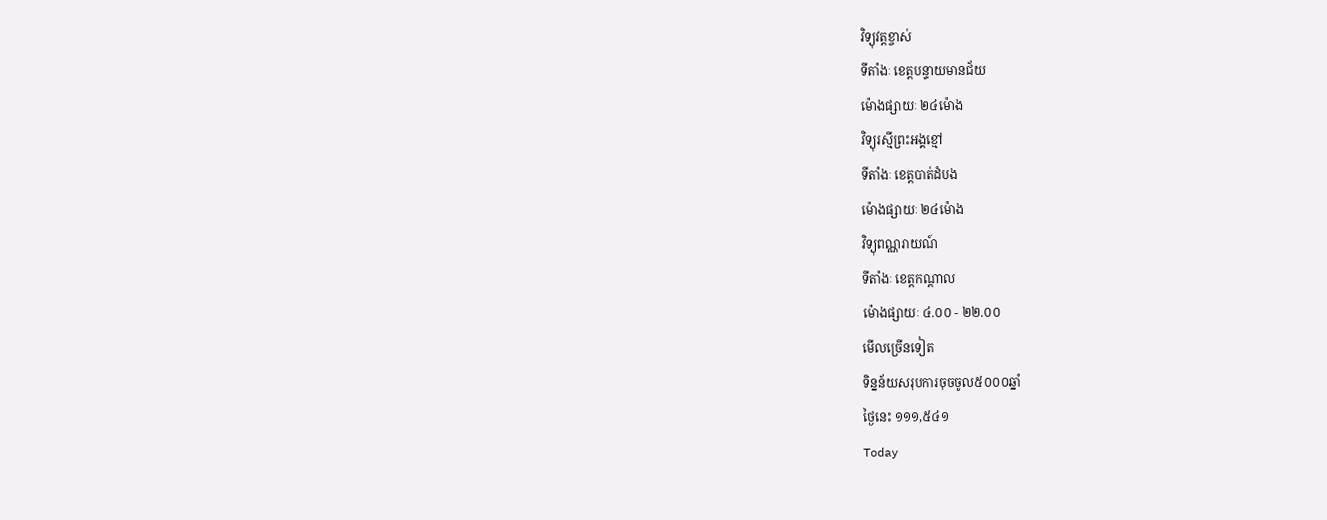វិទ្យុវត្តខ្ចាស់
ទីតាំងៈ ខេត្តបន្ទាយមានជ័យ
ម៉ោងផ្សាយៈ ២៤ម៉ោង
វិទ្យុរស្មីព្រះអង្គខ្មៅ
ទីតាំងៈ ខេត្តបាត់ដំបង
ម៉ោងផ្សាយៈ ២៤ម៉ោង
វិទ្យុពណ្ណរាយណ៍
ទីតាំងៈ ខេត្តកណ្តាល
ម៉ោងផ្សាយៈ ៤.០០ - ២២.០០
មើលច្រើនទៀត
ទិន្នន័យសរុបការចុចចូល៥០០០ឆ្នាំ
ថ្ងៃនេះ ១១១,៥៤១
Today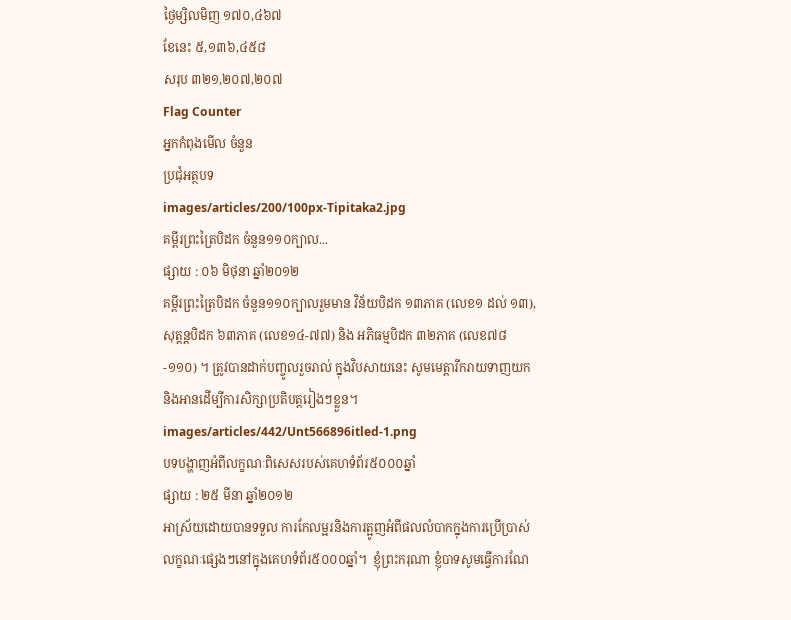ថ្ងៃម្សិលមិញ ១៧០,៤៦៧
ខែនេះ ៥,១៣៦,៤៥៨
សរុប ៣២១,២០៧,២០៧
Flag Counter
អ្នកកំពុងមើល ចំនួន
ប្រជុំអត្ថបទ
images/articles/200/100px-Tipitaka2.jpg
គម្ពីរព្រះត្រៃបិដក ចំនួន១១០ក្បាល...
ផ្សាយ : ០៦ មិថុនា ឆ្នាំ២០១២
គម្ពីរព្រះត្រៃបិដក ចំនួន១១០ក្បាលរួមមាន វិន័យបិដក ១៣ភាគ (លេខ១ ដល់ ១៣), សុត្តន្តបិដក ៦៣ភាគ (លេខ១៤-៧៧) និង អភិធម្មបិដក ៣២ភាគ (លេខ៧៨-១១០) ។ ត្រូវបានដាក់បញ្ចូលរួចរាល់ ក្នុងវិបសាយនេះ សូមមេត្តារីករាយទាញយក និងអានដើម្បីការសិក្សាប្រតិបត្តរៀងៗខ្លួន។
images/articles/442/Unt566896itled-1.png
បទបង្ហាញអំពីលក្ខណៈពិសេសរបស់គេហទំព័រ៥០០០ឆ្នាំ
ផ្សាយ : ២៥ មីនា ឆ្នាំ២០១២
អាស្រ័យដោយបានទទួល ការកែលម្អរនិងការត្អូញអំពីផលលំបាកក្នុងការប្រើប្រាស់ លក្ខណៈផ្សេងៗនៅក្នុងគេហទំព័រ៥០០០ឆ្នាំ។  ខ្ញុំព្រះករុណា ខ្ញុំបាទសូមធ្វើការណែ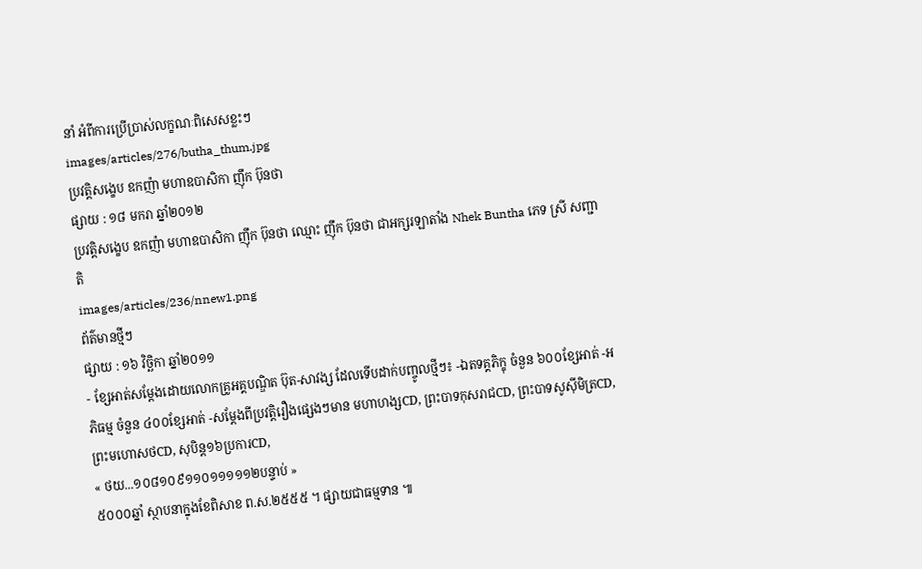នាំ អំពីការប្រើប្រាស់លក្ខណៈពិសេសខ្លះៗ
images/articles/276/butha_thum.jpg
ប្រវត្តិសង្ខេប ឧកញ៉ា មហាឧបាសិកា ញ៉ឹក ប៊ុនថា
ផ្សាយ : ១៨ មករា ឆ្នាំ២០១២
ប្រវត្តិសង្ខេប ឧកញ៉ា មហាឧបាសិកា ញ៉ឹក ប៊ុនថា ឈ្មោះ ញ៉ឹក ប៊ុនថា ជាអក្សរឡាតាំង Nhek Buntha ភេទ ស្រី សញ្ជាតិ
images/articles/236/nnew1.png
ព័ត៌មានថ្មីៗ
ផ្សាយ : ១៦ វិច្ឆិកា ឆ្នាំ២០១១
- ខ្សែអាត់សម្តែងដោយលោកគ្រូអគ្គបណ្ឌិត ប៊ុត-សាវង្ស ដែលទើបដាក់បញ្ចូលថ្មីៗ៖ -ឯតទគ្គភិក្ខុ ចំនួន ៦០០ខ្សែអាត់ -អភិធម្ម ចំនួន ៤០០ខ្សែអាត់ -សម្តែងពីប្រវត្តិរឿងផ្សេងៗមាន មហាហង្សCD, ព្រះបាទកុសរាជCD, ព្រះបាទសូស៊ីមិត្រCD, ព្រះមហោសថCD, សុបិន្ត១៦ប្រការCD,
« ថយ...១០៨១០៩១១០១១១១១២បន្ទាប់ »
៥០០០ឆ្នាំ ស្ថាបនាក្នុងខែពិសាខ ព.ស.២៥៥៥ ។ ផ្សាយជាធម្មទាន ៕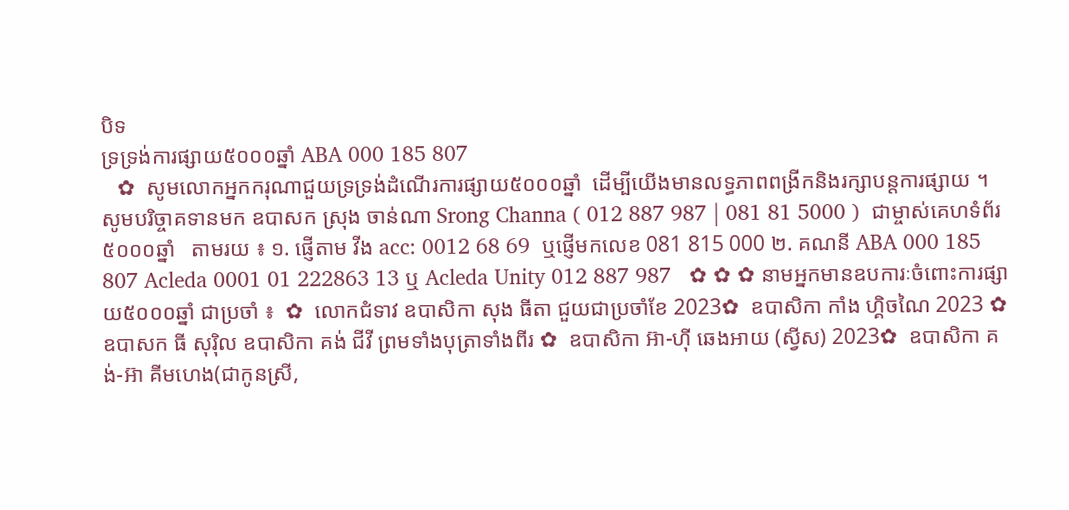បិទ
ទ្រទ្រង់ការផ្សាយ៥០០០ឆ្នាំ ABA 000 185 807
   ✿  សូមលោកអ្នកករុណាជួយទ្រទ្រង់ដំណើរការផ្សាយ៥០០០ឆ្នាំ  ដើម្បីយើងមានលទ្ធភាពពង្រីកនិងរក្សាបន្តការផ្សាយ ។  សូមបរិច្ចាគទានមក ឧបាសក ស្រុង ចាន់ណា Srong Channa ( 012 887 987 | 081 81 5000 )  ជាម្ចាស់គេហទំព័រ៥០០០ឆ្នាំ   តាមរយ ៖ ១. ផ្ញើតាម វីង acc: 0012 68 69  ឬផ្ញើមកលេខ 081 815 000 ២. គណនី ABA 000 185 807 Acleda 0001 01 222863 13 ឬ Acleda Unity 012 887 987   ✿ ✿ ✿ នាមអ្នកមានឧបការៈចំពោះការផ្សាយ៥០០០ឆ្នាំ ជាប្រចាំ ៖  ✿  លោកជំទាវ ឧបាសិកា សុង ធីតា ជួយជាប្រចាំខែ 2023✿  ឧបាសិកា កាំង ហ្គិចណៃ 2023 ✿  ឧបាសក ធី សុរ៉ិល ឧបាសិកា គង់ ជីវី ព្រមទាំងបុត្រាទាំងពីរ ✿  ឧបាសិកា អ៊ា-ហុី ឆេងអាយ (ស្វីស) 2023✿  ឧបាសិកា គង់-អ៊ា គីមហេង(ជាកូនស្រី,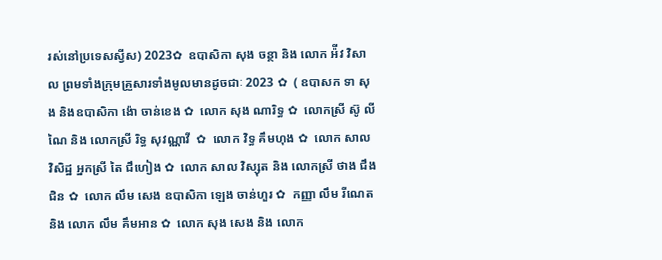រស់នៅប្រទេសស្វីស) 2023✿  ឧបាសិកា សុង ចន្ថា និង លោក អ៉ីវ វិសាល ព្រមទាំងក្រុមគ្រួសារទាំងមូលមានដូចជាៈ 2023 ✿  ( ឧបាសក ទា សុង និងឧបាសិកា ង៉ោ ចាន់ខេង ✿  លោក សុង ណារិទ្ធ ✿  លោកស្រី ស៊ូ លីណៃ និង លោកស្រី រិទ្ធ សុវណ្ណាវី  ✿  លោក វិទ្ធ គឹមហុង ✿  លោក សាល វិសិដ្ឋ អ្នកស្រី តៃ ជឹហៀង ✿  លោក សាល វិស្សុត និង លោកស្រី ថាង ជឹងជិន ✿  លោក លឹម សេង ឧបាសិកា ឡេង ចាន់ហួរ ✿  កញ្ញា លឹម រីណេត និង លោក លឹម គឹមអាន ✿  លោក សុង សេង និង លោក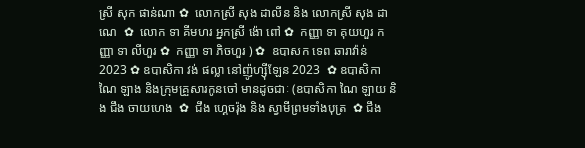ស្រី សុក ផាន់ណា ✿  លោកស្រី សុង ដាលីន និង លោកស្រី សុង ដាណេ  ✿  លោក ទា គីមហរ អ្នកស្រី ង៉ោ ពៅ ✿  កញ្ញា ទា គុយហួរ កញ្ញា ទា លីហួរ ✿  កញ្ញា ទា ភិចហួរ ) ✿  ឧបាសក ទេព ឆារាវ៉ាន់ 2023 ✿ ឧបាសិកា វង់ ផល្លា នៅញ៉ូហ្ស៊ីឡែន 2023  ✿ ឧបាសិកា ណៃ ឡាង និងក្រុមគ្រួសារកូនចៅ មានដូចជាៈ (ឧបាសិកា ណៃ ឡាយ និង ជឹង ចាយហេង  ✿  ជឹង ហ្គេចរ៉ុង និង ស្វាមីព្រមទាំងបុត្រ  ✿ ជឹង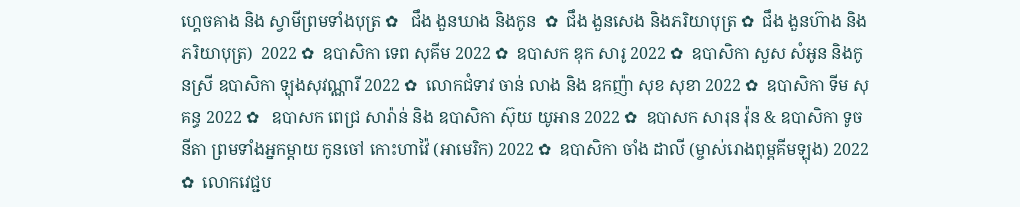ហ្គេចគាង និង ស្វាមីព្រមទាំងបុត្រ ✿   ជឹង ងួនឃាង និងកូន  ✿  ជឹង ងួនសេង និងភរិយាបុត្រ ✿  ជឹង ងួនហ៊ាង និងភរិយាបុត្រ)  2022 ✿  ឧបាសិកា ទេព សុគីម 2022 ✿  ឧបាសក ឌុក សារូ 2022 ✿  ឧបាសិកា សួស សំអូន និងកូនស្រី ឧបាសិកា ឡុងសុវណ្ណារី 2022 ✿  លោកជំទាវ ចាន់ លាង និង ឧកញ៉ា សុខ សុខា 2022 ✿  ឧបាសិកា ទីម សុគន្ធ 2022 ✿   ឧបាសក ពេជ្រ សារ៉ាន់ និង ឧបាសិកា ស៊ុយ យូអាន 2022 ✿  ឧបាសក សារុន វ៉ុន & ឧបាសិកា ទូច នីតា ព្រមទាំងអ្នកម្តាយ កូនចៅ កោះហាវ៉ៃ (អាមេរិក) 2022 ✿  ឧបាសិកា ចាំង ដាលី (ម្ចាស់រោងពុម្ពគីមឡុង) 2022 ✿  លោកវេជ្ជប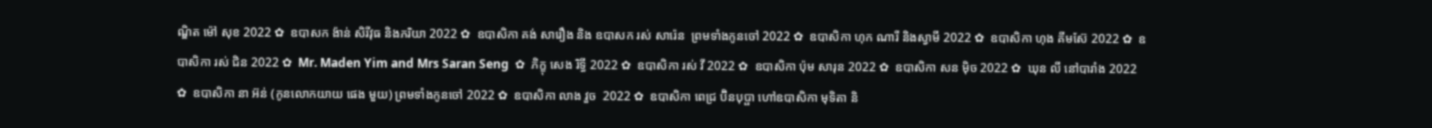ណ្ឌិត ម៉ៅ សុខ 2022 ✿  ឧបាសក ង៉ាន់ សិរីវុធ និងភរិយា 2022 ✿  ឧបាសិកា គង់ សារឿង និង ឧបាសក រស់ សារ៉េន  ព្រមទាំងកូនចៅ 2022 ✿  ឧបាសិកា ហុក ណារី និងស្វាមី 2022 ✿  ឧបាសិកា ហុង គីមស៊ែ 2022 ✿  ឧបាសិកា រស់ ជិន 2022 ✿  Mr. Maden Yim and Mrs Saran Seng  ✿  ភិក្ខុ សេង រិទ្ធី 2022 ✿  ឧបាសិកា រស់ វី 2022 ✿  ឧបាសិកា ប៉ុម សារុន 2022 ✿  ឧបាសិកា សន ម៉ិច 2022 ✿  ឃុន លី នៅបារាំង 2022 ✿  ឧបាសិកា នា អ៊ន់ (កូនលោកយាយ ផេង មួយ) ព្រមទាំងកូនចៅ 2022 ✿  ឧបាសិកា លាង វួច  2022 ✿  ឧបាសិកា ពេជ្រ ប៊ិនបុប្ផា ហៅឧបាសិកា មុទិតា និ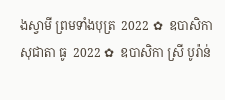ងស្វាមី ព្រមទាំងបុត្រ  2022 ✿  ឧបាសិកា សុជាតា ធូ  2022 ✿  ឧបាសិកា ស្រី បូរ៉ាន់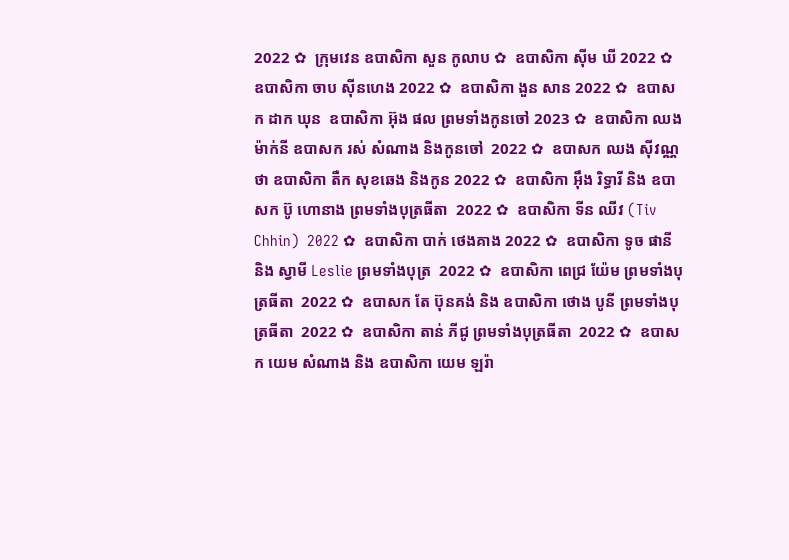2022 ✿  ក្រុមវេន ឧបាសិកា សួន កូលាប ✿  ឧបាសិកា ស៊ីម ឃី 2022 ✿  ឧបាសិកា ចាប ស៊ីនហេង 2022 ✿  ឧបាសិកា ងួន សាន 2022 ✿  ឧបាសក ដាក ឃុន  ឧបាសិកា អ៊ុង ផល ព្រមទាំងកូនចៅ 2023 ✿  ឧបាសិកា ឈង ម៉ាក់នី ឧបាសក រស់ សំណាង និងកូនចៅ  2022 ✿  ឧបាសក ឈង សុីវណ្ណថា ឧបាសិកា តឺក សុខឆេង និងកូន 2022 ✿  ឧបាសិកា អុឹង រិទ្ធារី និង ឧបាសក ប៊ូ ហោនាង ព្រមទាំងបុត្រធីតា  2022 ✿  ឧបាសិកា ទីន ឈីវ (Tiv Chhin)  2022 ✿  ឧបាសិកា បាក់ ថេងគាង 2022 ✿  ឧបាសិកា ទូច ផានី និង ស្វាមី Leslie ព្រមទាំងបុត្រ  2022 ✿  ឧបាសិកា ពេជ្រ យ៉ែម ព្រមទាំងបុត្រធីតា  2022 ✿  ឧបាសក តែ ប៊ុនគង់ និង ឧបាសិកា ថោង បូនី ព្រមទាំងបុត្រធីតា  2022 ✿  ឧបាសិកា តាន់ ភីជូ ព្រមទាំងបុត្រធីតា  2022 ✿  ឧបាសក យេម សំណាង និង ឧបាសិកា យេម ឡរ៉ា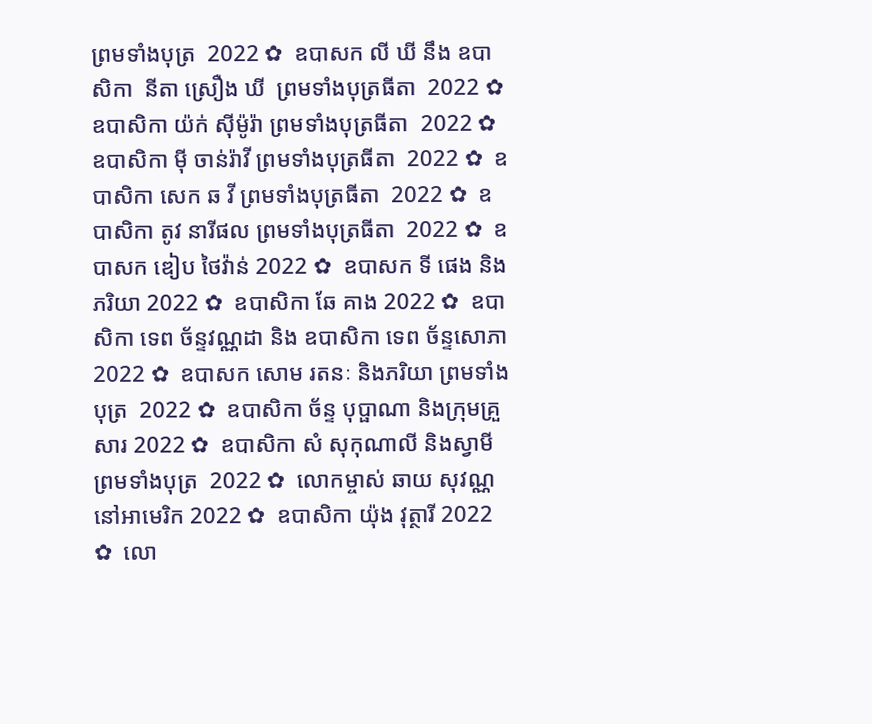ព្រមទាំងបុត្រ  2022 ✿  ឧបាសក លី ឃី នឹង ឧបាសិកា  នីតា ស្រឿង ឃី  ព្រមទាំងបុត្រធីតា  2022 ✿  ឧបាសិកា យ៉ក់ សុីម៉ូរ៉ា ព្រមទាំងបុត្រធីតា  2022 ✿  ឧបាសិកា មុី ចាន់រ៉ាវី ព្រមទាំងបុត្រធីតា  2022 ✿  ឧបាសិកា សេក ឆ វី ព្រមទាំងបុត្រធីតា  2022 ✿  ឧបាសិកា តូវ នារីផល ព្រមទាំងបុត្រធីតា  2022 ✿  ឧបាសក ឌៀប ថៃវ៉ាន់ 2022 ✿  ឧបាសក ទី ផេង និងភរិយា 2022 ✿  ឧបាសិកា ឆែ គាង 2022 ✿  ឧបាសិកា ទេព ច័ន្ទវណ្ណដា និង ឧបាសិកា ទេព ច័ន្ទសោភា  2022 ✿  ឧបាសក សោម រតនៈ និងភរិយា ព្រមទាំងបុត្រ  2022 ✿  ឧបាសិកា ច័ន្ទ បុប្ផាណា និងក្រុមគ្រួសារ 2022 ✿  ឧបាសិកា សំ សុកុណាលី និងស្វាមី ព្រមទាំងបុត្រ  2022 ✿  លោកម្ចាស់ ឆាយ សុវណ្ណ នៅអាមេរិក 2022 ✿  ឧបាសិកា យ៉ុង វុត្ថារី 2022 ✿  លោ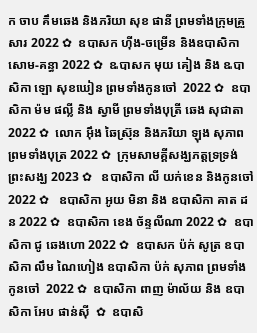ក ចាប គឹមឆេង និងភរិយា សុខ ផានី ព្រមទាំងក្រុមគ្រួសារ 2022 ✿  ឧបាសក ហ៊ីង-ចម្រើន និងឧបាសិកា សោម-គន្ធា 2022 ✿  ឩបាសក មុយ គៀង និង ឩបាសិកា ឡោ សុខឃៀន ព្រមទាំងកូនចៅ  2022 ✿  ឧបាសិកា ម៉ម ផល្លី និង ស្វាមី ព្រមទាំងបុត្រី ឆេង សុជាតា 2022 ✿  លោក អ៊ឹង ឆៃស្រ៊ុន និងភរិយា ឡុង សុភាព ព្រមទាំងបុត្រ 2022 ✿  ក្រុមសាមគ្គីសង្ឃភត្តទ្រទ្រង់ព្រះសង្ឃ 2023 ✿   ឧបាសិកា លី យក់ខេន និងកូនចៅ 2022 ✿   ឧបាសិកា អូយ មិនា និង ឧបាសិកា គាត ដន 2022 ✿  ឧបាសិកា ខេង ច័ន្ទលីណា 2022 ✿  ឧបាសិកា ជូ ឆេងហោ 2022 ✿  ឧបាសក ប៉ក់ សូត្រ ឧបាសិកា លឹម ណៃហៀង ឧបាសិកា ប៉ក់ សុភាព ព្រមទាំងកូនចៅ  2022 ✿  ឧបាសិកា ពាញ ម៉ាល័យ និង ឧបាសិកា អែប ផាន់ស៊ី  ✿  ឧបាសិ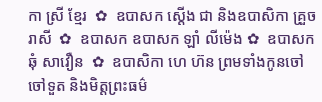កា ស្រី ខ្មែរ  ✿  ឧបាសក ស្តើង ជា និងឧបាសិកា គ្រួច រាសី  ✿  ឧបាសក ឧបាសក ឡាំ លីម៉េង ✿  ឧបាសក ឆុំ សាវឿន  ✿  ឧបាសិកា ហេ ហ៊ន ព្រមទាំងកូនចៅ ចៅទួត និងមិត្តព្រះធម៌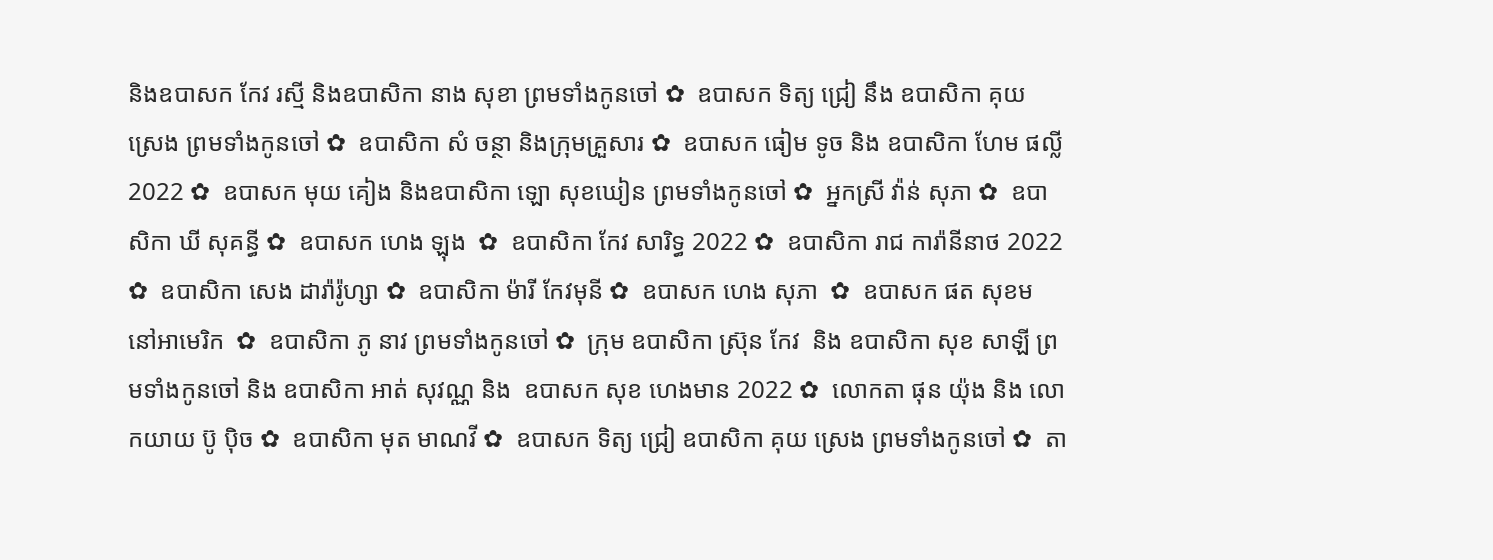និងឧបាសក កែវ រស្មី និងឧបាសិកា នាង សុខា ព្រមទាំងកូនចៅ ✿  ឧបាសក ទិត្យ ជ្រៀ នឹង ឧបាសិកា គុយ ស្រេង ព្រមទាំងកូនចៅ ✿  ឧបាសិកា សំ ចន្ថា និងក្រុមគ្រួសារ ✿  ឧបាសក ធៀម ទូច និង ឧបាសិកា ហែម ផល្លី 2022 ✿  ឧបាសក មុយ គៀង និងឧបាសិកា ឡោ សុខឃៀន ព្រមទាំងកូនចៅ ✿  អ្នកស្រី វ៉ាន់ សុភា ✿  ឧបាសិកា ឃី សុគន្ធី ✿  ឧបាសក ហេង ឡុង  ✿  ឧបាសិកា កែវ សារិទ្ធ 2022 ✿  ឧបាសិកា រាជ ការ៉ានីនាថ 2022 ✿  ឧបាសិកា សេង ដារ៉ារ៉ូហ្សា ✿  ឧបាសិកា ម៉ារី កែវមុនី ✿  ឧបាសក ហេង សុភា  ✿  ឧបាសក ផត សុខម នៅអាមេរិក  ✿  ឧបាសិកា ភូ នាវ ព្រមទាំងកូនចៅ ✿  ក្រុម ឧបាសិកា ស្រ៊ុន កែវ  និង ឧបាសិកា សុខ សាឡី ព្រមទាំងកូនចៅ និង ឧបាសិកា អាត់ សុវណ្ណ និង  ឧបាសក សុខ ហេងមាន 2022 ✿  លោកតា ផុន យ៉ុង និង លោកយាយ ប៊ូ ប៉ិច ✿  ឧបាសិកា មុត មាណវី ✿  ឧបាសក ទិត្យ ជ្រៀ ឧបាសិកា គុយ ស្រេង ព្រមទាំងកូនចៅ ✿  តា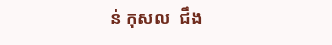ន់ កុសល  ជឹង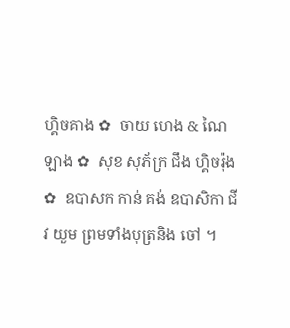ហ្គិចគាង ✿  ចាយ ហេង & ណៃ ឡាង ✿  សុខ សុភ័ក្រ ជឹង ហ្គិចរ៉ុង ✿  ឧបាសក កាន់ គង់ ឧបាសិកា ជីវ យួម ព្រមទាំងបុត្រនិង ចៅ ។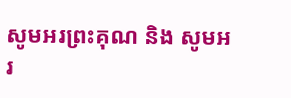សូមអរព្រះគុណ និង សូមអរ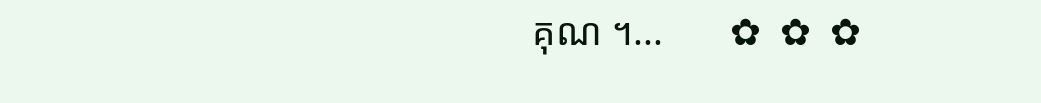គុណ ។...       ✿  ✿  ✿